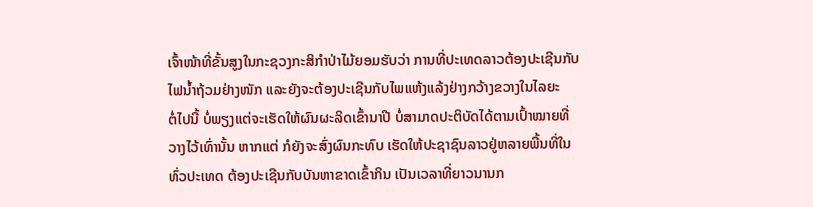ເຈົ້າໜ້າທີ່ຂັ້ນສູງໃນກະຊວງກະສິກໍາປ່າໄມ້ຍອມຮັບວ່າ ການທີ່ປະເທດລາວຕ້ອງປະເຊີນກັບ
ໄຟນໍ້າຖ້ວມຢ່າງໜັກ ແລະຍັງຈະຕ້ອງປະເຊີນກັບໄພແຫ້ງແລ້ງຢ່າງກວ້າງຂວາງໃນໄລຍະ
ຕໍ່ໄປນີ້ ບໍ່ພຽງແຕ່ຈະເຮັດໃຫ້ຜົນຜະລິດເຂົ້ານາປີ ບໍ່ສາມາດປະຕິບັດໄດ້ຕາມເປົ້າໝາຍທີ່
ວາງໄວ້ເທົ່ານັ້ນ ຫາກແຕ່ ກໍຍັງຈະສົ່ງຜົນກະທົບ ເຮັດໃຫ້ປະຊາຊົນລາວຢູ່ຫລາຍພື້ນທີ່ໃນ
ທົ່ວປະເທດ ຕ້ອງປະເຊີນກັບບັນຫາຂາດເຂົ້າກິນ ເປັນເວລາທີ່ຍາວນານກ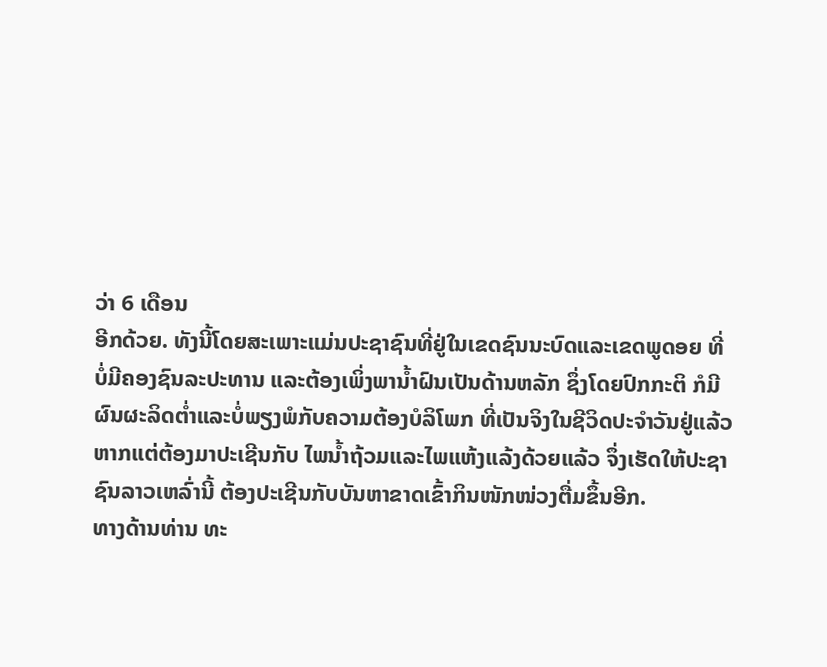ວ່າ 6 ເດືອນ
ອີກດ້ວຍ. ທັງນີ້ໂດຍສະເພາະແມ່ນປະຊາຊົນທີ່ຢູ່ໃນເຂດຊົນນະບົດແລະເຂດພູດອຍ ທີ່
ບໍ່ມີຄອງຊົນລະປະທານ ແລະຕ້ອງເພິ່ງພານໍ້າຝົນເປັນດ້ານຫລັກ ຊຶ່ງໂດຍປົກກະຕິ ກໍມີ
ຜົນຜະລິດຕໍ່າແລະບໍ່ພຽງພໍກັບຄວາມຕ້ອງບໍລິໂພກ ທີ່ເປັນຈິງໃນຊີວິດປະຈໍາວັນຢູ່ແລ້ວ
ຫາກແຕ່ຕ້ອງມາປະເຊີນກັບ ໄພນໍ້າຖ້ວມແລະໄພແຫ້ງແລ້ງດ້ວຍແລ້ວ ຈຶ່ງເຮັດໃຫ້ປະຊາ
ຊົນລາວເຫລົ່ານີ້ ຕ້ອງປະເຊີນກັບບັນຫາຂາດເຂົ້າກິນໜັກໜ່ວງຕື່ມຂຶ້ນອີກ.
ທາງດ້ານທ່ານ ທະ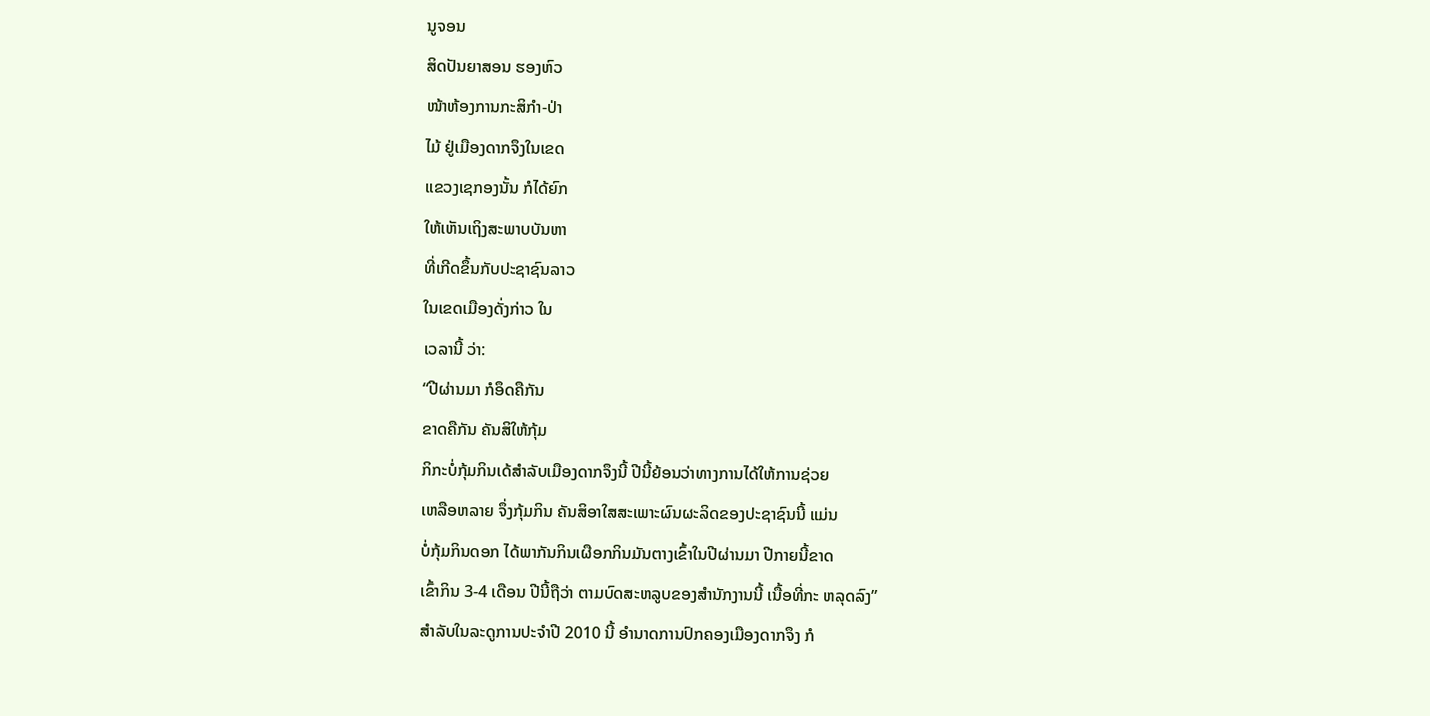ນູຈອນ
ສິດປັນຍາສອນ ຮອງຫົວ
ໜ້າຫ້ອງການກະສິກໍາ-ປ່າ
ໄມ້ ຢູ່ເມືອງດາກຈຶງໃນເຂດ
ແຂວງເຊກອງນັ້ນ ກໍໄດ້ຍົກ
ໃຫ້ເຫັນເຖິງສະພາບບັນຫາ
ທີ່ເກີດຂຶ້ນກັບປະຊາຊົນລາວ
ໃນເຂດເມືອງດັ່ງກ່າວ ໃນ
ເວລານີ້ ວ່າ:
“ປີຜ່ານມາ ກໍອຶດຄືກັນ
ຂາດຄືກັນ ຄັນສິໃຫ້ກຸ້ມ
ກິກະບໍ່ກຸ້ມກິນເດ້ສໍາລັບເມືອງດາກຈຶງນີ້ ປີນີ້ຍ້ອນວ່າທາງການໄດ້ໃຫ້ການຊ່ວຍ
ເຫລືອຫລາຍ ຈຶ່ງກຸ້ມກິນ ຄັນສິອາໃສສະເພາະຜົນຜະລິດຂອງປະຊາຊົນນີ້ ແມ່ນ
ບໍ່ກຸ້ມກິນດອກ ໄດ້ພາກັນກິນເຜືອກກິນມັນຕາງເຂົ້າໃນປີຜ່ານມາ ປີກາຍນີ້ຂາດ
ເຂົ້າກິນ 3-4 ເດືອນ ປີນີ້ຖືວ່າ ຕາມບົດສະຫລູບຂອງສໍານັກງານນີ້ ເນື້ອທີ່ກະ ຫລຸດລົງ”
ສໍາລັບໃນລະດູການປະຈໍາປີ 2010 ນີ້ ອໍານາດການປົກຄອງເມືອງດາກຈຶງ ກໍ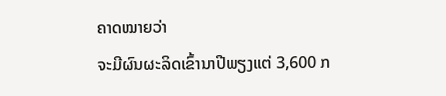ຄາດໝາຍວ່າ
ຈະມີຜົນຜະລິດເຂົ້ານາປີພຽງແຕ່ 3,600 ກ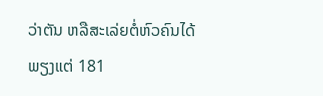ວ່າຕັນ ຫລືສະເລ່ຍຕໍ່ຫົວຄົນໄດ້ພຽງແຕ່ 181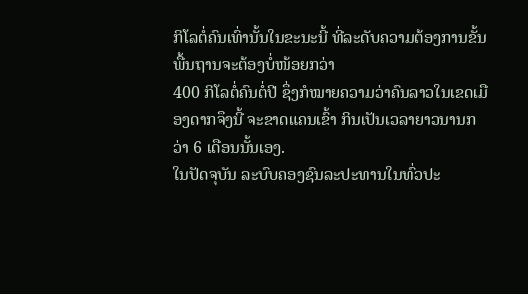ກິໂລຕໍ່ຄົນເທົ່ານັ້ນໃນຂະນະນີ້ ທີ່ລະດັບຄວາມຕ້ອງການຂັ້ນພື້ນຖານຈະຕ້ອງບໍ່ໜ້ອຍກວ່າ
400 ກິໂລຕໍ່ຄົນຕໍ່ປີ ຊຶ່ງກໍໝາຍຄວາມວ່າຄົນລາວໃນເຂດເມືອງດາກຈຶງນີ້ ຈະຂາດແຄນເຂົ້າ ກິນເປັນເວລາຍາວນານກວ່າ 6 ເດືອນນັ້ນເອງ.
ໃນປັດຈຸບັນ ລະບົບຄອງຊົນລະປະທານໃນທົ່ວປະ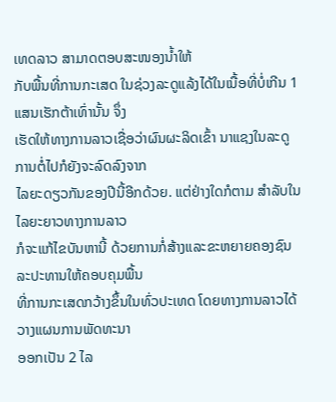ເທດລາວ ສາມາດຕອບສະໜອງນໍ້າໃຫ້
ກັບພື້ນທີ່ການກະເສດ ໃນຊ່ວງລະດູແລ້ງໄດ້ໃນເນື້ອທີ່ບໍ່ເກີນ 1 ແສນເຮັກຕ້າເທົ່ານັ້ນ ຈຶ່ງ
ເຮັດໃຫ້ທາງການລາວເຊື່ອວ່າຜົນຜະລິດເຂົ້າ ນາແຊງໃນລະດູການຕໍ່ໄປກໍຍັງຈະລົດລົງຈາກ
ໄລຍະດຽວກັນຂອງປີນີ້ອີກດ້ວຍ. ແຕ່ຢ່າງໃດກໍຕາມ ສໍາລັບໃນໄລຍະຍາວທາງການລາວ
ກໍຈະແກ້ໄຂບັນຫານີ້ ດ້ວຍການກໍ່ສ້າງແລະຂະຫຍາຍຄອງຊົນລະປະທານໃຫ້ຄອບຄຸມພື້ນ
ທີ່ການກະເສດກວ້າງຂຶ້ນໃນທົ່ວປະເທດ ໂດຍທາງການລາວໄດ້ວາງແຜນການພັດທະນາ
ອອກເປັນ 2 ໄລ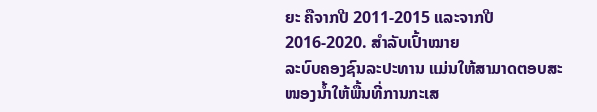ຍະ ຄືຈາກປີ 2011-2015 ແລະຈາກປີ 2016-2020. ສໍາລັບເປົ້າໝາຍ
ລະບົບຄອງຊົນລະປະທານ ແມ່ນໃຫ້ສາມາດຕອບສະໜອງນໍ້າໃຫ້ພື້ນທີ່ການກະເສ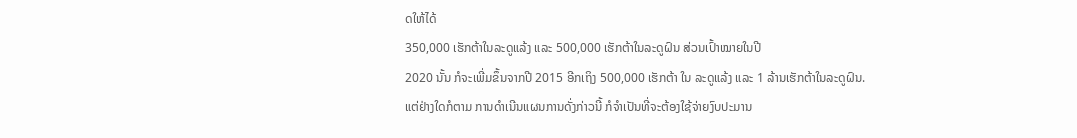ດໃຫ້ໄດ້
350,000 ເຮັກຕ້າໃນລະດູແລ້ງ ແລະ 500,000 ເຮັກຕ້າໃນລະດູຝົນ ສ່ວນເປົ້າໝາຍໃນປີ
2020 ນັ້ນ ກໍຈະເພີ່ມຂຶ້ນຈາກປີ 2015 ອີກເຖິງ 500,000 ເຮັກຕ້າ ໃນ ລະດູແລ້ງ ແລະ 1 ລ້ານເຮັກຕ້າໃນລະດູຝົນ.
ແຕ່ຢ່າງໃດກໍຕາມ ການດໍາເນີນແຜນການດັ່ງກ່າວນີ້ ກໍຈໍາເປັນທີ່ຈະຕ້ອງໃຊ້ຈ່າຍງົບປະມານ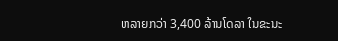ຫລາຍກວ່າ 3,400 ລ້ານໂດລາ ໃນຂະນະ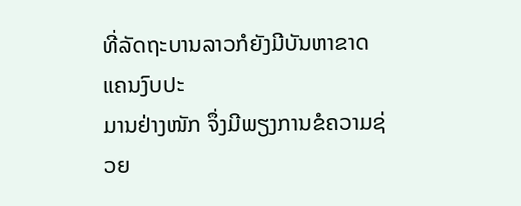ທີ່ລັດຖະບານລາວກໍຍັງມີບັນຫາຂາດແຄນງົບປະ
ມານຢ່າງໜັກ ຈຶ່ງມີພຽງການຂໍຄວາມຊ່ວຍ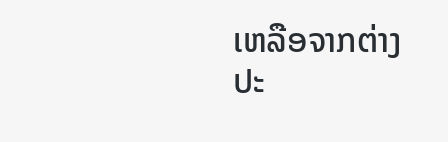ເຫລືອຈາກຕ່າງປະ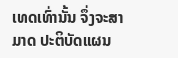ເທດເທົ່ານັ້ນ ຈຶ່ງຈະສາມາດ ປະຕິບັດແຜນ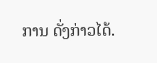ການ ດັ່ງກ່າວໄດ້.